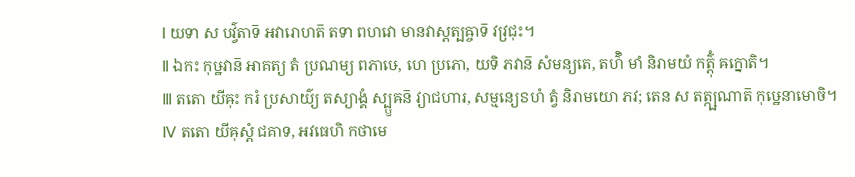Ⅰ យទា ស បវ៌្វតាទ៑ អវារោហត៑ តទា ពហវោ មានវាស្តត្បឝ្ចាទ៑ វវ្រជុះ។
Ⅱ ឯកះ កុឞ្ឋវាន៑ អាគត្យ តំ ប្រណម្យ ពភាឞេ, ហេ ប្រភោ, យទិ ភវាន៑ សំមន្យតេ, តហ៌ិ មាំ និរាមយំ កត៌្តុំ ឝក្នោតិ។
Ⅲ តតោ យីឝុះ ករំ ប្រសាយ៌្យ តស្យាង្គំ ស្ប្ឫឝន៑ វ្យាជហារ, សម្មន្យេៜហំ ត្វំ និរាមយោ ភវ; តេន ស តត្ក្ឞណាត៑ កុឞ្ឋេនាមោចិ។
Ⅳ តតោ យីឝុស្តំ ជគាទ, អវធេហិ កថាមេ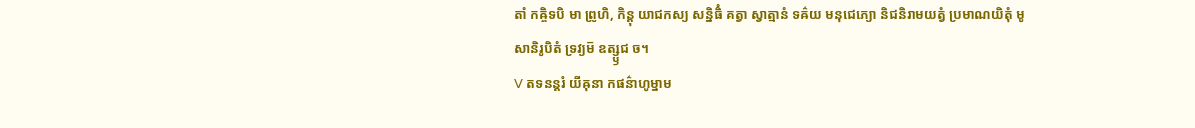តាំ កឝ្ចិទបិ មា ព្រូហិ, កិន្តុ យាជកស្យ សន្និធិំ គត្វា ស្វាត្មានំ ទឝ៌យ មនុជេភ្យោ និជនិរាមយត្វំ ប្រមាណយិតុំ មូសានិរូបិតំ ទ្រវ្យម៑ ឧត្ស្ឫជ ច។
Ⅴ តទនន្តរំ យីឝុនា កផន៌ាហូម្នាម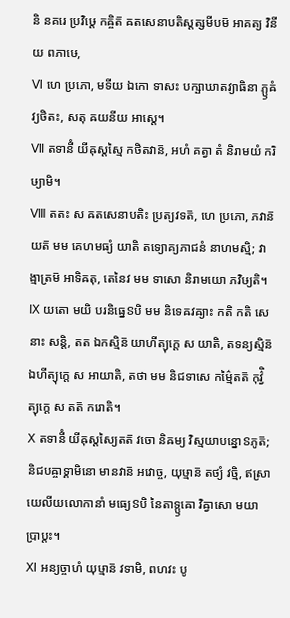និ នគរេ ប្រវិឞ្ដេ កឝ្ចិត៑ ឝតសេនាបតិស្តត្សមីបម៑ អាគត្យ វិនីយ ពភាឞេ,
Ⅵ ហេ ប្រភោ, មទីយ ឯកោ ទាសះ បក្ឞាឃាតវ្យាធិនា ភ្ឫឝំ វ្យថិតះ, សតុ ឝយនីយ អាស្តេ។
Ⅶ តទានីំ យីឝុស្តស្មៃ កថិតវាន៑, អហំ គត្វា តំ និរាមយំ ករិឞ្យាមិ។
Ⅷ តតះ ស ឝតសេនាបតិះ ប្រត្យវទត៑, ហេ ប្រភោ, ភវាន៑ យត៑ មម គេហមធ្យំ យាតិ តទ្យោគ្យភាជនំ នាហមស្មិ; វាង្មាត្រម៑ អាទិឝតុ, តេនៃវ មម ទាសោ និរាមយោ ភវិឞ្យតិ។
Ⅸ យតោ មយិ បរនិធ្នេៜបិ មម និទេឝវឝ្យាះ កតិ កតិ សេនាះ សន្តិ, តត ឯកស្មិន៑ យាហីត្យុក្តេ ស យាតិ, តទន្យស្មិន៑ ឯហីត្យុក្តេ ស អាយាតិ, តថា មម និជទាសេ កម៌្មៃតត៑ កុវ៌្វិត្យុក្តេ ស តត៑ ករោតិ។
Ⅹ តទានីំ យីឝុស្តស្យៃតត៑ វចោ និឝម្យ វិស្មយាបន្នោៜភូត៑; និជបឝ្ចាទ្គាមិនោ មានវាន៑ អវោច្ច, យុឞ្មាន៑ តថ្យំ វច្មិ, ឥស្រាយេលីយលោកានាំ មធ្យេៜបិ នៃតាទ្ឫឝោ វិឝ្វាសោ មយា ប្រាប្តះ។
Ⅺ អន្យច្ចាហំ យុឞ្មាន៑ វទាមិ, ពហវះ បូ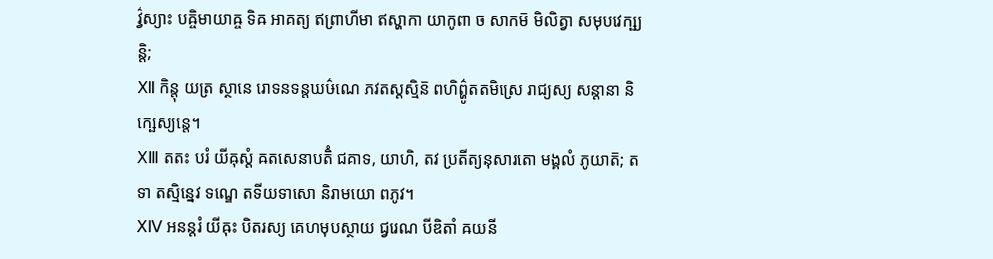វ៌្វស្យាះ បឝ្ចិមាយាឝ្ច ទិឝ អាគត្យ ឥព្រាហីមា ឥស្ហាកា យាកូពា ច សាកម៑ មិលិត្វា សមុបវេក្ឞ្យន្តិ;
Ⅻ កិន្តុ យត្រ ស្ថានេ រោទនទន្តឃឞ៌ណេ ភវតស្តស្មិន៑ ពហិព៌្ហូតតមិស្រេ រាជ្យស្យ សន្តានា និក្ឞេស្យន្តេ។
ⅩⅢ តតះ បរំ យីឝុស្តំ ឝតសេនាបតិំ ជគាទ, យាហិ, តវ ប្រតីត្យនុសារតោ មង្គលំ ភូយាត៑; តទា តស្មិន្នេវ ទណ្ឌេ តទីយទាសោ និរាមយោ ពភូវ។
ⅩⅣ អនន្តរំ យីឝុះ បិតរស្យ គេហមុបស្ថាយ ជ្វរេណ បីឌិតាំ ឝយនី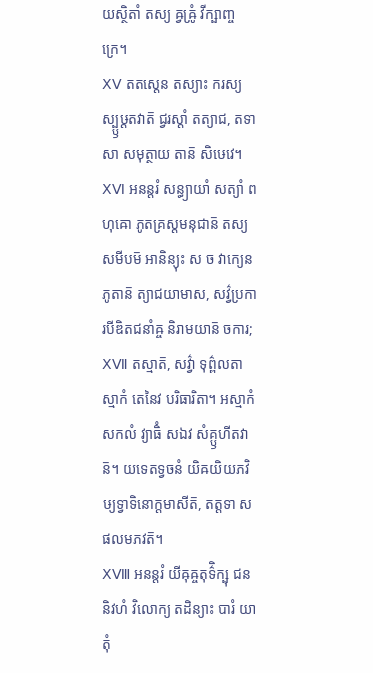យស្ថិតាំ តស្យ ឝ្វឝ្រូំ វីក្ឞាញ្ចក្រេ។
ⅩⅤ តតស្តេន តស្យាះ ករស្យ ស្ប្ឫឞ្ដតវាត៑ ជ្វរស្តាំ តត្យាជ, តទា សា សមុត្ថាយ តាន៑ សិឞេវេ។
ⅩⅥ អនន្តរំ សន្ធ្យាយាំ សត្យាំ ពហុឝោ ភូតគ្រស្តមនុជាន៑ តស្យ សមីបម៑ អានិន្យុះ ស ច វាក្យេន ភូតាន៑ ត្យាជយាមាស, សវ៌្វប្រការបីឌិតជនាំឝ្ច និរាមយាន៑ ចការ;
ⅩⅦ តស្មាត៑, សវ៌្វា ទុព៌្ពលតាស្មាកំ តេនៃវ បរិធារិតា។ អស្មាកំ សកលំ វ្យាធិំ សឯវ សំគ្ឫហីតវាន៑។ យទេតទ្វចនំ យិឝយិយភវិឞ្យទ្វាទិនោក្តមាសីត៑, តត្តទា សផលមភវត៑។
ⅩⅧ អនន្តរំ យីឝុឝ្ចតុទ៌ិក្ឞុ ជននិវហំ វិលោក្យ តដិន្យាះ បារំ យាតុំ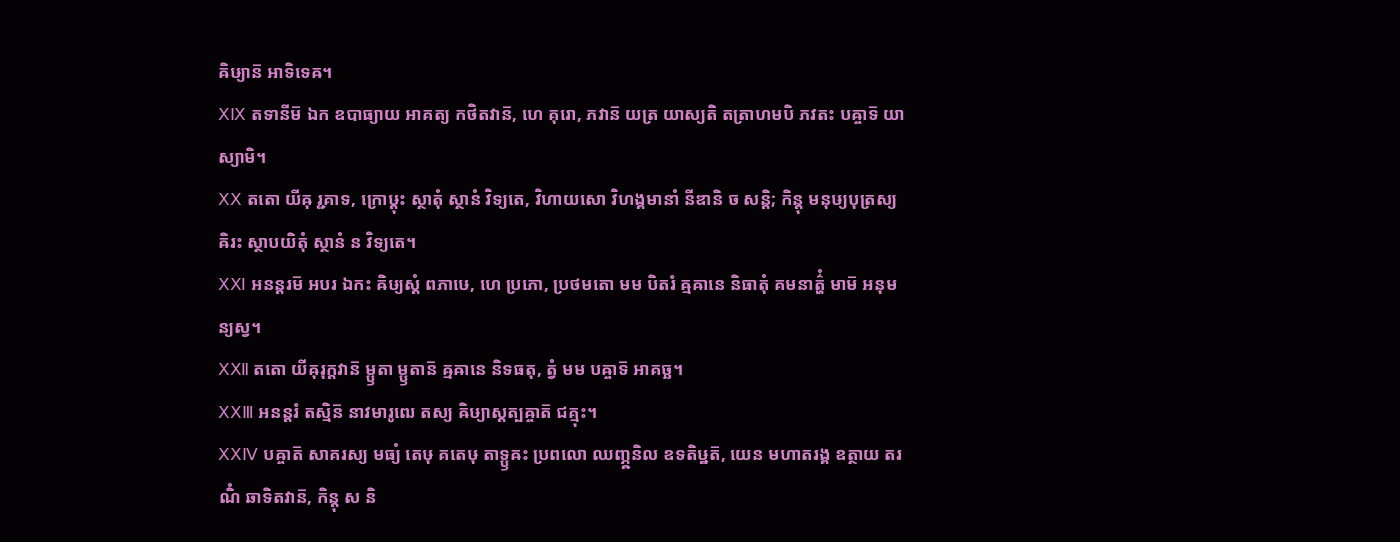ឝិឞ្យាន៑ អាទិទេឝ។
ⅩⅨ តទានីម៑ ឯក ឧបាធ្យាយ អាគត្យ កថិតវាន៑, ហេ គុរោ, ភវាន៑ យត្រ យាស្យតិ តត្រាហមបិ ភវតះ បឝ្ចាទ៑ យាស្យាមិ។
ⅩⅩ តតោ យីឝុ រ្ជគាទ, ក្រោឞ្ដុះ ស្ថាតុំ ស្ថានំ វិទ្យតេ, វិហាយសោ វិហង្គមានាំ នីឌានិ ច សន្តិ; កិន្តុ មនុឞ្យបុត្រស្យ ឝិរះ ស្ថាបយិតុំ ស្ថានំ ន វិទ្យតេ។
ⅩⅪ អនន្តរម៑ អបរ ឯកះ ឝិឞ្យស្តំ ពភាឞេ, ហេ ប្រភោ, ប្រថមតោ មម បិតរំ ឝ្មឝានេ និធាតុំ គមនាត៌្ហំ មាម៑ អនុមន្យស្វ។
ⅩⅫ តតោ យីឝុរុក្តវាន៑ ម្ឫតា ម្ឫតាន៑ ឝ្មឝានេ និទធតុ, ត្វំ មម បឝ្ចាទ៑ អាគច្ឆ។
ⅩⅩⅢ អនន្តរំ តស្មិន៑ នាវមារូឍេ តស្យ ឝិឞ្យាស្តត្បឝ្ចាត៑ ជគ្មុះ។
ⅩⅩⅣ បឝ្ចាត៑ សាគរស្យ មធ្យំ តេឞុ គតេឞុ តាទ្ឫឝះ ប្រពលោ ឈញ្ភ្ឝនិល ឧទតិឞ្ឋត៑, យេន មហាតរង្គ ឧត្ថាយ តរណិំ ឆាទិតវាន៑, កិន្តុ ស និ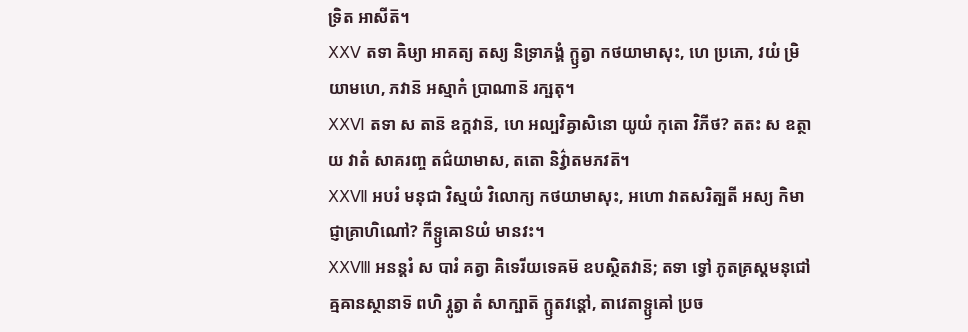ទ្រិត អាសីត៑។
ⅩⅩⅤ តទា ឝិឞ្យា អាគត្យ តស្យ និទ្រាភង្គំ ក្ឫត្វា កថយាមាសុះ, ហេ ប្រភោ, វយំ ម្រិយាមហេ, ភវាន៑ អស្មាកំ ប្រាណាន៑ រក្ឞតុ។
ⅩⅩⅥ តទា ស តាន៑ ឧក្តវាន៑, ហេ អល្បវិឝ្វាសិនោ យូយំ កុតោ វិភីថ? តតះ ស ឧត្ថាយ វាតំ សាគរញ្ច តជ៌យាមាស, តតោ និវ៌្វាតមភវត៑។
ⅩⅩⅦ អបរំ មនុជា វិស្មយំ វិលោក្យ កថយាមាសុះ, អហោ វាតសរិត្បតី អស្យ កិមាជ្ញាគ្រាហិណៅ? កីទ្ឫឝោៜយំ មានវះ។
ⅩⅩⅧ អនន្តរំ ស បារំ គត្វា គិទេរីយទេឝម៑ ឧបស្ថិតវាន៑; តទា ទ្វៅ ភូតគ្រស្តមនុជៅ ឝ្មឝានស្ថានាទ៑ ពហិ រ្ភូត្វា តំ សាក្ឞាត៑ ក្ឫតវន្តៅ, តាវេតាទ្ឫឝៅ ប្រច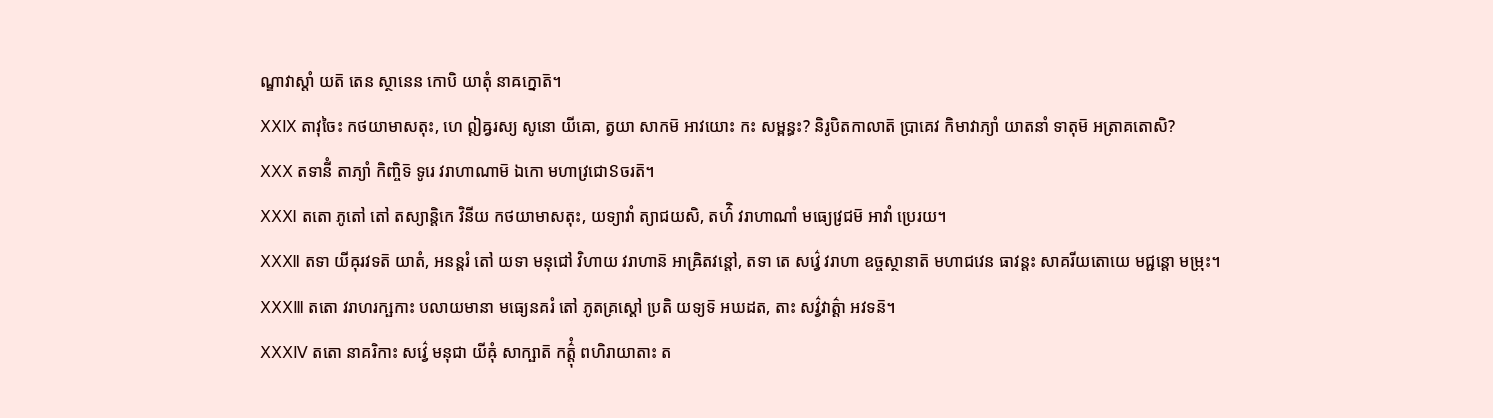ណ្ឌាវាស្តាំ យត៑ តេន ស្ថានេន កោបិ យាតុំ នាឝក្នោត៑។
ⅩⅩⅨ តាវុចៃះ កថយាមាសតុះ, ហេ ឦឝ្វរស្យ សូនោ យីឝោ, ត្វយា សាកម៑ អាវយោះ កះ សម្ពន្ធះ? និរូបិតកាលាត៑ ប្រាគេវ កិមាវាភ្យាំ យាតនាំ ទាតុម៑ អត្រាគតោសិ?
ⅩⅩⅩ តទានីំ តាភ្យាំ កិញ្ចិទ៑ ទូរេ វរាហាណាម៑ ឯកោ មហាវ្រជោៜចរត៑។
ⅩⅩⅪ តតោ ភូតៅ តៅ តស្យាន្តិកេ វិនីយ កថយាមាសតុះ, យទ្យាវាំ ត្យាជយសិ, តហ៌ិ វរាហាណាំ មធ្យេវ្រជម៑ អាវាំ ប្រេរយ។
ⅩⅩⅫ តទា យីឝុរវទត៑ យាតំ, អនន្តរំ តៅ យទា មនុជៅ វិហាយ វរាហាន៑ អាឝ្រិតវន្តៅ, តទា តេ សវ៌្វេ វរាហា ឧច្ចស្ថានាត៑ មហាជវេន ធាវន្តះ សាគរីយតោយេ មជ្ជន្តោ មម្រុះ។
ⅩⅩⅩⅢ តតោ វរាហរក្ឞកាះ បលាយមានា មធ្យេនគរំ តៅ ភូតគ្រស្តៅ ប្រតិ យទ្យទ៑ អឃដត, តាះ សវ៌្វវាត៌្តា អវទន៑។
ⅩⅩⅩⅣ តតោ នាគរិកាះ សវ៌្វេ មនុជា យីឝុំ សាក្ឞាត៑ កត៌្តុំ ពហិរាយាតាះ ត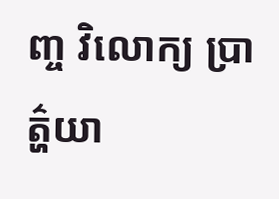ញ្ច វិលោក្យ ប្រាត៌្ហយា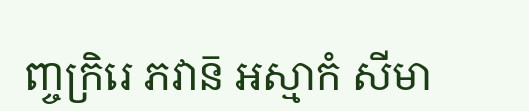ញ្ចក្រិរេ ភវាន៑ អស្មាកំ សីមា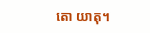តោ យាតុ។